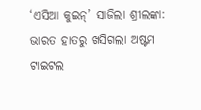‘ଏସିଆ କୁଇନ୍’ ସାଜିଲା ଶ୍ରୀଲଙ୍କା: ଭାରତ ହାତରୁ ଖସିଗଲା ଅଷ୍ଟମ ଟାଇଟଲ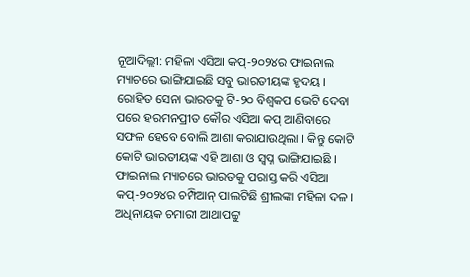ନୂଆଦିଲ୍ଲୀ: ମହିଳା ଏସିଆ କପ୍-୨୦୨୪ର ଫାଇନାଲ ମ୍ୟାଚରେ ଭାଙ୍ଗିଯାଇଛି ସବୁ ଭାରତୀୟଙ୍କ ହୃଦୟ । ରୋହିତ ସେନା ଭାରତକୁ ଟି-୨୦ ବିଶ୍ୱକପ ଭେଟି ଦେବା ପରେ ହରମନପ୍ରୀତ କୌର ଏସିଆ କପ୍ ଆଣିବାରେ ସଫଳ ହେବେ ବୋଲି ଆଶା କରାଯାଉଥିଲା । କିନ୍ତୁ କୋଟି କୋଟି ଭାରତୀୟଙ୍କ ଏହି ଆଶା ଓ ସ୍ୱପ୍ନ ଭାଙ୍ଗିଯାଇଛି । ଫାଇନାଲ ମ୍ୟାଚରେ ଭାରତକୁ ପରାସ୍ତ କରି ଏସିଆ କପ୍-୨୦୨୪ର ଚମ୍ପିଆନ୍ ପାଲଟିଛି ଶ୍ରୀଲଙ୍କା ମହିଳା ଦଳ । ଅଧିନାୟକ ଚମାରୀ ଆଥାପଟ୍ଟୁ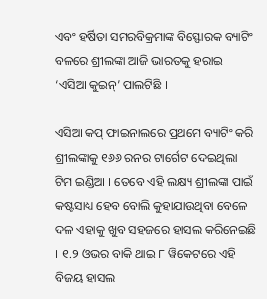ଏବଂ ହର୍ଷିତା ସମରବିକ୍ରମାଙ୍କ ବିସ୍ଫୋରକ ବ୍ୟାଟିଂ ବଳରେ ଶ୍ରୀଲଙ୍କା ଆଜି ଭାରତକୁ ହରାଇ ‘ଏସିଆ କୁଇନ୍’ ପାଲଟିଛି ।

ଏସିଆ କପ୍ ଫାଇନାଲରେ ପ୍ରଥମେ ବ୍ୟାଟିଂ କରି ଶ୍ରୀଲଙ୍କାକୁ ୧୬୬ ରନର ଟାର୍ଗେଟ ଦେଇଥିଲା ଟିମ ଇଣ୍ଡିଆ । ତେବେ ଏହି ଲକ୍ଷ୍ୟ ଶ୍ରୀଲଙ୍କା ପାଇଁ କଷ୍ଟସାଧ୍ୟ ହେବ ବୋଲି କୁହାଯାଉଥିବା ବେଳେ ଦଳ ଏହାକୁ ଖୁବ ସହଜରେ ହାସଲ କରିନେଇଛି । ୧.୨ ଓଭର ବାକି ଥାଇ ୮ ୱିକେଟରେ ଏହି ବିଜୟ ହାସଲ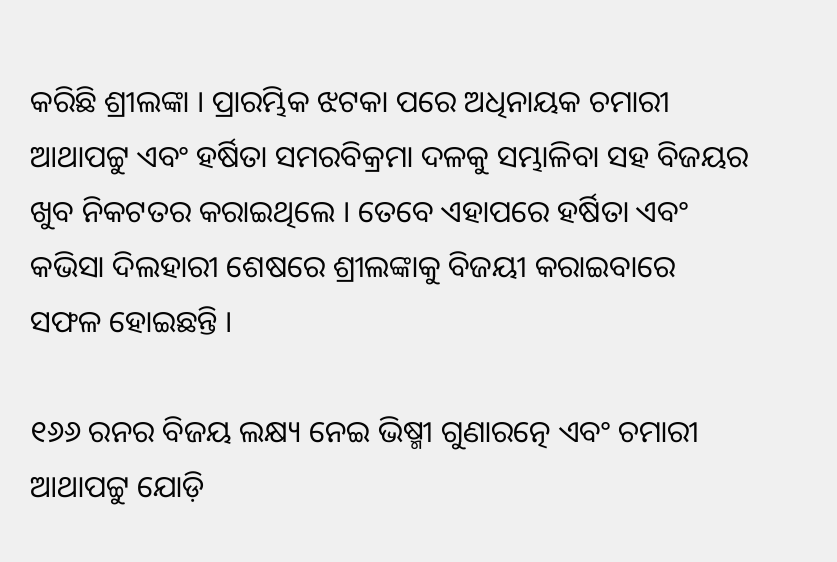କରିଛି ଶ୍ରୀଲଙ୍କା । ପ୍ରାରମ୍ଭିକ ଝଟକା ପରେ ଅଧିନାୟକ ଚମାରୀ ଆଥାପଟ୍ଟୁ ଏବଂ ହର୍ଷିତା ସମରବିକ୍ରମା ଦଳକୁ ସମ୍ଭାଳିବା ସହ ବିଜୟର ଖୁବ ନିକଟତର କରାଇଥିଲେ । ତେବେ ଏହାପରେ ହର୍ଷିତା ଏବଂ କଭିସା ଦିଲହାରୀ ଶେଷରେ ଶ୍ରୀଲଙ୍କାକୁ ବିଜୟୀ କରାଇବାରେ ସଫଳ ହୋଇଛନ୍ତି ।

୧୬୬ ରନର ବିଜୟ ଲକ୍ଷ୍ୟ ନେଇ ଭିଷ୍ମୀ ଗୁଣାରତ୍ନେ ଏବଂ ଚମାରୀ ଆଥାପଟ୍ଟୁ ଯୋଡ଼ି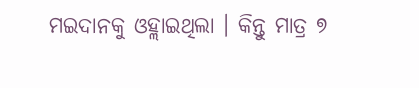ମଇଦାନକୁ ଓହ୍ଲାଇଥିଲା । କିନ୍ତୁ ମାତ୍ର ୭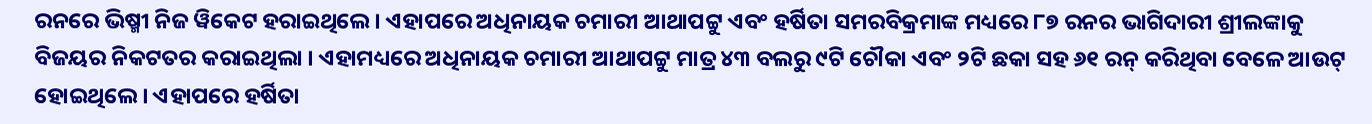ରନରେ ଭିଷ୍ମୀ ନିଜ ୱିକେଟ ହରାଇଥିଲେ । ଏହାପରେ ଅଧିନାୟକ ଚମାରୀ ଆଥାପଟ୍ଟୁ ଏବଂ ହର୍ଷିତା ସମରବିକ୍ରମାଙ୍କ ମଧ୍ୟରେ ୮୭ ରନର ଭାଗିଦାରୀ ଶ୍ରୀଲଙ୍କାକୁ ବିଜୟର ନିକଟତର କରାଇଥିଲା । ଏହାମଧ୍ୟରେ ଅଧିନାୟକ ଚମାରୀ ଆଥାପଟ୍ଟୁ ମାତ୍ର ୪୩ ବଲରୁ ୯ଟି ଚୌକା ଏବଂ ୨ଟି ଛକା ସହ ୬୧ ରନ୍ କରିଥିବା ବେଳେ ଆଉଟ୍ ହୋଇଥିଲେ । ଏହାପରେ ହର୍ଷିତା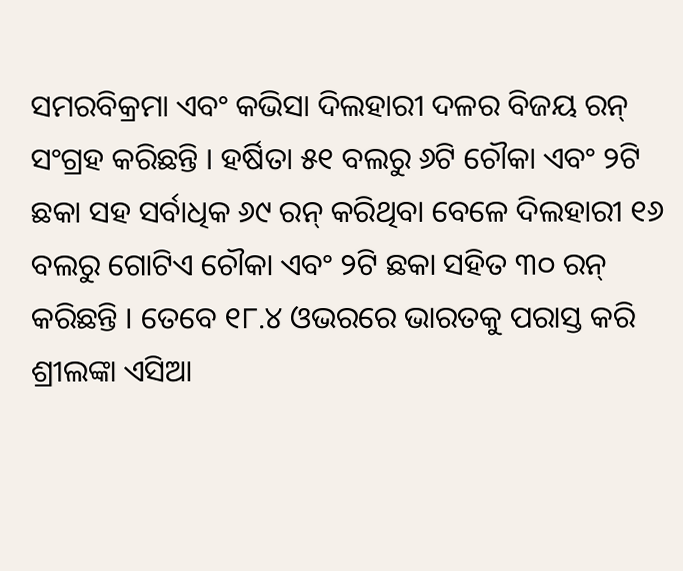ସମରବିକ୍ରମା ଏବଂ କଭିସା ଦିଲହାରୀ ଦଳର ବିଜୟ ରନ୍ ସଂଗ୍ରହ କରିଛନ୍ତି । ହର୍ଷିତା ୫୧ ବଲରୁ ୬ଟି ଚୌକା ଏବଂ ୨ଟି ଛକା ସହ ସର୍ବାଧିକ ୬୯ ରନ୍ କରିଥିବା ବେଳେ ଦିଲହାରୀ ୧୬ ବଲରୁ ଗୋଟିଏ ଚୌକା ଏବଂ ୨ଟି ଛକା ସହିତ ୩୦ ରନ୍ କରିଛନ୍ତି । ତେବେ ୧୮.୪ ଓଭରରେ ଭାରତକୁ ପରାସ୍ତ କରି ଶ୍ରୀଲଙ୍କା ଏସିଆ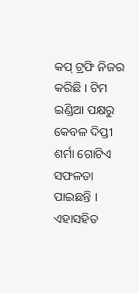କପ୍ ଟ୍ରଫି ନିଜର କରିଛି । ଟିମ ଇଣ୍ଡିଆ ପକ୍ଷରୁ କେବଳ ଦିପ୍ତୀ ଶର୍ମା ଗୋଟିଏ ସଫଳତା ପାଇଛନ୍ତି । ଏହାସହିତ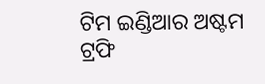ଟିମ ଇଣ୍ଡିଆର ଅଷ୍ଟମ ଟ୍ରଫି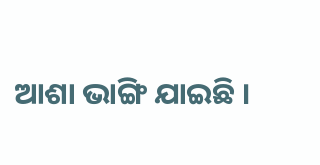ଆଶା ଭାଙ୍ଗି ଯାଇଛି ।